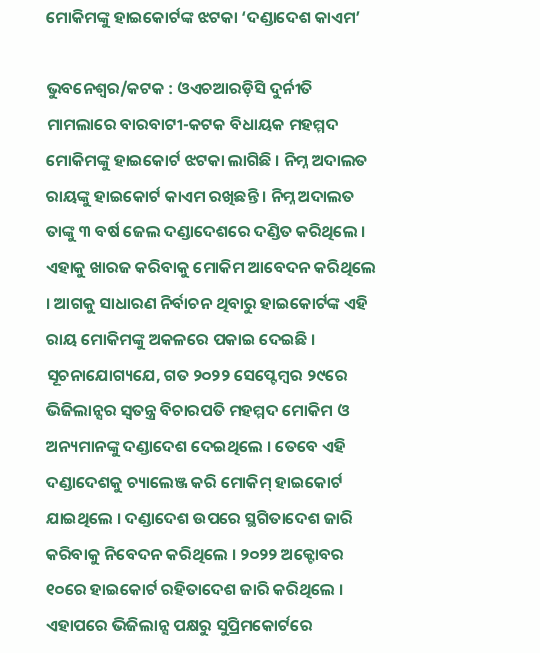ମୋକିମଙ୍କୁ ହାଇକୋର୍ଟଙ୍କ ଝଟକା ‘ଦଣ୍ଡାଦେଶ କାଏମ’

ଭୁବନେଶ୍ୱର/କଟକ : ଓଏଚଆରଡ଼ିସି ଦୁର୍ନୀତି ମାମଲାରେ ବାରବାଟୀ-କଟକ ବିଧାୟକ ମହମ୍ମଦ ମୋକିମଙ୍କୁ ହାଇକୋର୍ଟ ଝଟକା ଲାଗିଛି । ନିମ୍ନ ଅଦାଲତ ରାୟଙ୍କୁ ହାଇକୋର୍ଟ କାଏମ ରଖିଛନ୍ତି । ନିମ୍ନ ଅଦାଲତ ତାଙ୍କୁ ୩ ବର୍ଷ ଜେଲ ଦଣ୍ଡାଦେଶରେ ଦଣ୍ଡିତ କରିଥିଲେ । ଏହାକୁ ଖାରଜ କରିବାକୁ ମୋକିମ ଆବେଦନ କରିଥିଲେ । ଆଗକୁ ସାଧାରଣ ନିର୍ବାଚନ ଥିବାରୁ ହାଇକୋର୍ଟଙ୍କ ଏହି ରାୟ ମୋକିମଙ୍କୁ ଅକଳରେ ପକାଇ ଦେଇଛି ।
ସୂଚନାଯୋଗ୍ୟଯେ, ଗତ ୨୦୨୨ ସେପ୍ଟେମ୍ବର ୨୯ରେ ଭିଜିଲାନ୍ସର ସ୍ୱତନ୍ତ୍ର ବିଚାରପତି ମହମ୍ମଦ ମୋକିମ ଓ ଅନ୍ୟମାନଙ୍କୁ ଦଣ୍ଡାଦେଶ ଦେଇଥିଲେ । ତେବେ ଏହି ଦଣ୍ଡାଦେଶକୁ ଚ୍ୟାଲେଞ୍ଜ କରି ମୋକିମ୍ ହାଇକୋର୍ଟ ଯାଇଥିଲେ । ଦଣ୍ଡାଦେଶ ଉପରେ ସ୍ଥଗିତାଦେଶ ଜାରି କରିବାକୁ ନିବେଦନ କରିଥିଲେ । ୨୦୨୨ ଅକ୍ଟୋବର ୧୦ରେ ହାଇକୋର୍ଟ ରହିତାଦେଶ ଜାରି କରିଥିଲେ । ଏହାପରେ ଭିଜିଲାନ୍ସ ପକ୍ଷରୁ ସୁପ୍ରିମକୋର୍ଟରେ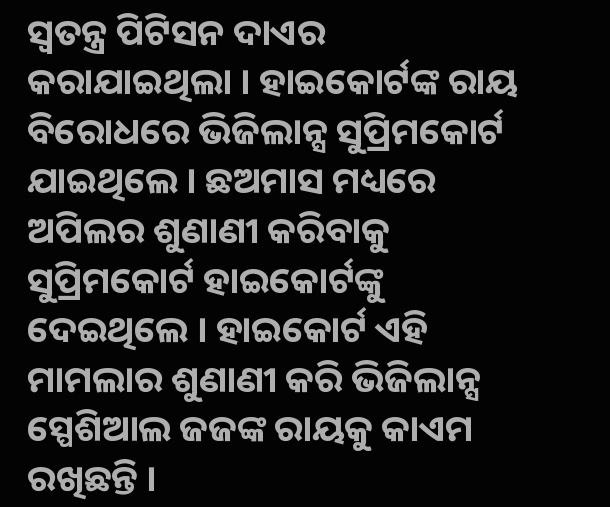ସ୍ୱତନ୍ତ୍ର ପିଟିସନ ଦାଏର କରାଯାଇଥିଲା । ହାଇକୋର୍ଟଙ୍କ ରାୟ ବିରୋଧରେ ଭିଜିଲାନ୍ସ ସୁପ୍ରିମକୋର୍ଟ ଯାଇଥିଲେ । ଛଅମାସ ମଧ୍ୟରେ ଅପିଲର ଶୁଣାଣୀ କରିବାକୁ ସୁପ୍ରିମକୋର୍ଟ ହାଇକୋର୍ଟଙ୍କୁ ଦେଇଥିଲେ । ହାଇକୋର୍ଟ ଏହି ମାମଲାର ଶୁଣାଣୀ କରି ଭିଜିଲାନ୍ସ ସ୍ପେଶିଆଲ ଜଜଙ୍କ ରାୟକୁ କାଏମ ରଖିଛନ୍ତି ।